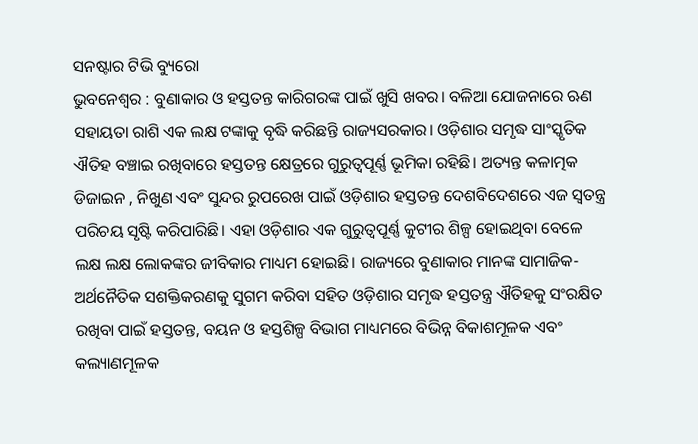ସନଷ୍ଟାର ଟିଭି ବ୍ୟୁରୋ
ଭୁବନେଶ୍ୱର : ବୁଣାକାର ଓ ହସ୍ତତନ୍ତ କାରିଗରଙ୍କ ପାଇଁ ଖୁସି ଖବର। ବଳିଆ ଯୋଜନାରେ ଋଣ ସହାୟତା ରାଶି ଏକ ଲକ୍ଷ ଟଙ୍କାକୁ ବୃଦ୍ଧି କରିଛନ୍ତି ରାଜ୍ୟସରକାର। ଓଡ଼ିଶାର ସମୃଦ୍ଧ ସାଂସ୍କୃତିକ ଐତିହ ବଞ୍ଚାଇ ରଖିବାରେ ହସ୍ତତନ୍ତ କ୍ଷେତ୍ରରେ ଗୁରୁତ୍ୱପୂର୍ଣ୍ଣ ଭୂମିକା ରହିଛି। ଅତ୍ୟନ୍ତ କଳାତ୍ମକ ଡିଜାଇନ , ନିଖୁଣ ଏବଂ ସୁନ୍ଦର ରୁପରେଖ ପାଇଁ ଓଡ଼ିଶାର ହସ୍ତତନ୍ତ ଦେଶବିଦେଶରେ ଏଜ ସ୍ୱତନ୍ତ୍ର ପରିଚୟ ସୃଷ୍ଟି କରିପାରିଛି। ଏହା ଓଡ଼ିଶାର ଏକ ଗୁରୁତ୍ୱପୂର୍ଣ୍ଣ କୁଟୀର ଶିଳ୍ପ ହୋଇଥିବା ବେଳେ ଲକ୍ଷ ଲକ୍ଷ ଲୋକଙ୍କର ଜୀବିକାର ମାଧ୍ୟମ ହୋଇଛି। ରାଜ୍ୟରେ ବୁଣାକାର ମାନଙ୍କ ସାମାଜିକ-ଅର୍ଥନୈତିକ ସଶକ୍ତିକରଣକୁ ସୁଗମ କରିବା ସହିତ ଓଡ଼ିଶାର ସମୃଦ୍ଧ ହସ୍ତତନ୍ତ୍ର ଐତିହକୁ ସଂରକ୍ଷିତ ରଖିବା ପାଇଁ ହସ୍ତତନ୍ତ, ବୟନ ଓ ହସ୍ତଶିଳ୍ପ ବିଭାଗ ମାଧ୍ୟମରେ ବିଭିନ୍ନ ବିକାଶମୂଳକ ଏବଂ କଲ୍ୟାଣମୂଳକ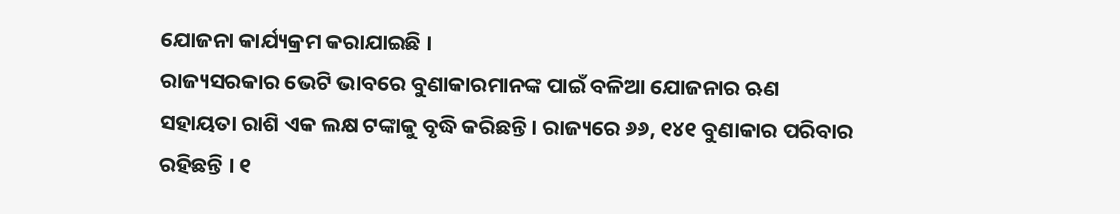ଯୋଜନା କାର୍ଯ୍ୟକ୍ରମ କରାଯାଇଛି ।
ରାଜ୍ୟସରକାର ଭେଟି ଭାବରେ ବୁଣାକାରମାନଙ୍କ ପାଇଁ ବଳିଆ ଯୋଜନାର ଋଣ ସହାୟତା ରାଶି ଏକ ଲକ୍ଷ ଟଙ୍କାକୁ ବୃଦ୍ଧି କରିଛନ୍ତି। ରାଜ୍ୟରେ ୬୬, ୧୪୧ ବୁଣାକାର ପରିବାର ରହିଛନ୍ତି । ୧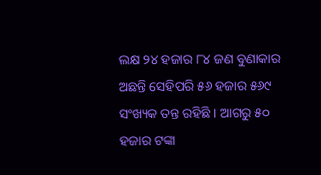ଲକ୍ଷ ୨୪ ହଜାର ୮୪ ଜଣ ବୁଣାକାର ଅଛନ୍ତି ସେହିପରି ୫୬ ହଜାର ୫୬୯ ସଂଖ୍ୟକ ତନ୍ତ ରହିଛି । ଆଗରୁ ୫୦ ହଜାର ଟଙ୍କା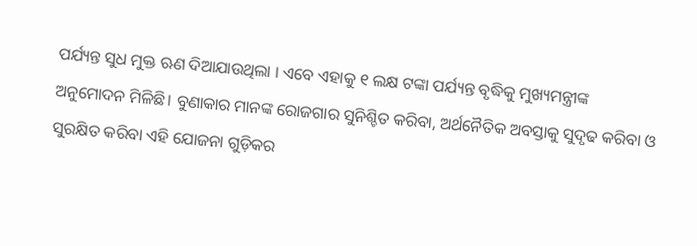ପର୍ଯ୍ୟନ୍ତ ସୁଧ ମୁକ୍ତ ଋଣ ଦିଆଯାଉଥିଲା । ଏବେ ଏହାକୁ ୧ ଲକ୍ଷ ଟଙ୍କା ପର୍ଯ୍ୟନ୍ତ ବୃଦ୍ଧିକୁ ମୁଖ୍ୟମନ୍ତ୍ରୀଙ୍କ ଅନୁମୋଦନ ମିଳିଛି। ବୁଣାକାର ମାନଙ୍କ ରୋଜଗାର ସୁନିଶ୍ଚିତ କରିବା, ଅର୍ଥନୈତିକ ଅବସ୍ତାକୁ ସୁଦୃଢ କରିବା ଓ ସୁରକ୍ଷିତ କରିବା ଏହି ଯୋଜନା ଗୁଡ଼ିକର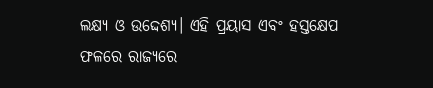ଲକ୍ଷ୍ୟ ଓ ଉଦ୍ଦେଶ୍ୟ। ଏହି ପ୍ରୟାସ ଏବଂ ହସ୍ତକ୍ଷେପ ଫଳରେ ରାଜ୍ୟରେ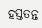ହସ୍ତତନ୍ତ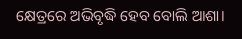କ୍ଷେତ୍ରରେ ଅଭିବୃଦ୍ଧି ହେବ ବୋଲି ଆଶା।